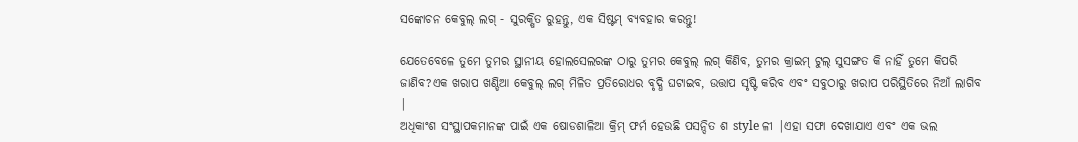ସଙ୍କୋଚନ କେବୁଲ୍ ଲଗ୍ - ସୁରକ୍ଷିତ ରୁହନ୍ତୁ, ଏକ ସିଷ୍ଟମ୍ ବ୍ୟବହାର କରନ୍ତୁ!

ଯେତେବେଳେ ତୁମେ ତୁମର ସ୍ଥାନୀୟ ହୋଲସେଲରଙ୍କ ଠାରୁ ତୁମର କେବୁଲ୍ ଲଗ୍ କିଣିବ, ତୁମର କ୍ରାଇମ୍ ଟୁଲ୍ ସୁସଙ୍ଗତ କି ନାହିଁ ତୁମେ କିପରି ଜାଣିବ?ଏକ ଖରାପ ଖଣ୍ଡିଆ କେବୁଲ୍ ଲଗ୍ ମିଳିତ ପ୍ରତିରୋଧର ବୃଦ୍ଧି ଘଟାଇବ, ଉତ୍ତାପ ସୃଷ୍ଟି କରିବ ଏବଂ ସବୁଠାରୁ ଖରାପ ପରିସ୍ଥିତିରେ ନିଆଁ ଲାଗିବ |
ଅଧିକାଂଶ ସଂସ୍ଥାପକମାନଙ୍କ ପାଇଁ ଏକ ଷୋଡଶାଳିଆ କ୍ରିମ୍ ଫର୍ମ ହେଉଛି ପସନ୍ଦିତ ଶ style ଳୀ |ଏହା ସଫା ଦେଖାଯାଏ ଏବଂ ଏକ ଭଲ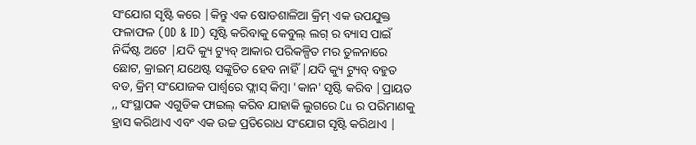ସଂଯୋଗ ସୃଷ୍ଟି କରେ |କିନ୍ତୁ ଏକ ଷୋଡଶାଳିଆ କ୍ରିମ୍ ଏକ ଉପଯୁକ୍ତ ଫଳାଫଳ (OD & ID) ସୃଷ୍ଟି କରିବାକୁ କେବୁଲ୍ ଲଗ୍ ର ବ୍ୟାସ ପାଇଁ ନିର୍ଦ୍ଦିଷ୍ଟ ଅଟେ |ଯଦି କ୍ୟୁ ଟ୍ୟୁବ୍ ଆକାର ପରିକଳ୍ପିତ ମର ତୁଳନାରେ ଛୋଟ, କ୍ରାଇମ୍ ଯଥେଷ୍ଟ ସଙ୍କୁଚିତ ହେବ ନାହିଁ |ଯଦି କ୍ୟୁ ଟ୍ୟୁବ୍ ବହୁତ ବଡ, କ୍ରିମ୍ ସଂଯୋଜକ ପାର୍ଶ୍ୱରେ ଫ୍ଲାସ୍ କିମ୍ବା 'କାନ' ସୃଷ୍ଟି କରିବ |ପ୍ରାୟତ ,, ସଂସ୍ଥାପକ ଏଗୁଡିକ ଫାଇଲ୍ କରିବ ଯାହାକି ଲୁଗରେ Cu ର ପରିମାଣକୁ ହ୍ରାସ କରିଥାଏ ଏବଂ ଏକ ଉଚ୍ଚ ପ୍ରତିରୋଧ ସଂଯୋଗ ସୃଷ୍ଟି କରିଥାଏ |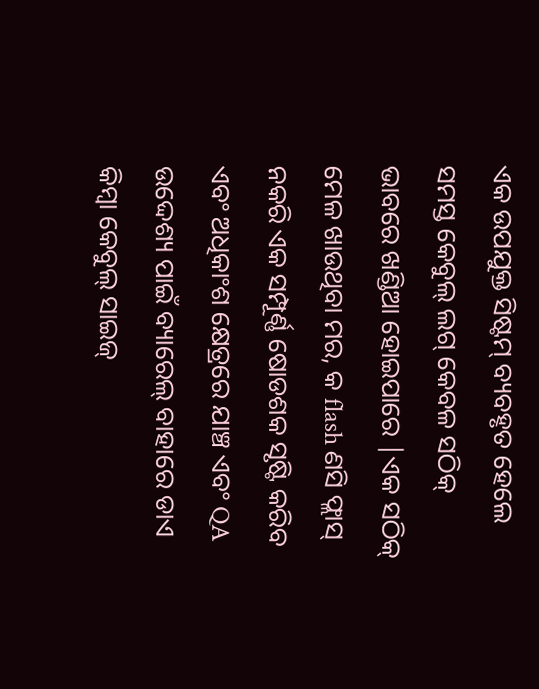ଏକ ଉପଯୁକ୍ତ ସିଷ୍ଟମ୍ ବ୍ୟବହୃତ ହେଲେ ସମସ୍ତ କେବୁଲ୍ ଲଗ୍ କେବଳ ସଠିକ୍ ଭାବରେ ଖଣ୍ଡିଆ ହୋଇପାରେ |ଏକ ସଠିକ୍ ମେଳ ଖାଉଥିବା ମର, କ flash ଣସି ଫ୍ଲାସ୍ ନକରି ଏକ ସମ୍ପୂର୍ଣ୍ଣ ଷୋଡଶକ ସୃଷ୍ଟି କରିବ ଏବଂ ଅଧିକାଂଶ କ୍ଷେତ୍ରରେ ଯାଞ୍ଚ ଏବଂ QA ଉଦ୍ଦେଶ୍ୟ ପାଇଁ ବ୍ୟାରେଲ୍ ବାହାରେ ଡାଏ କିମ୍ବା କେବୁଲ୍ ସାଇଜ୍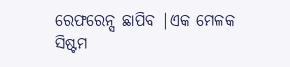ରେଫରେନ୍ସ ଛାପିବ |ଏକ ମେଳକ ସିଷ୍ଟମ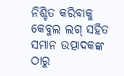ନିଶ୍ଚିତ କରିବାକୁ କେବୁଲ ଲଗ୍ ସହିତ ସମାନ ଉତ୍ପାଦକଙ୍କ ଠାରୁ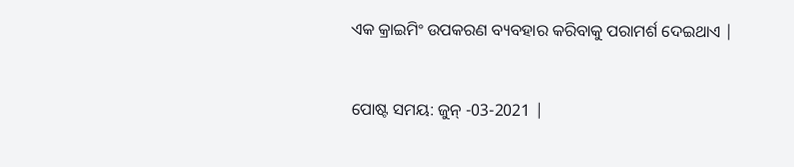ଏକ କ୍ରାଇମିଂ ଉପକରଣ ବ୍ୟବହାର କରିବାକୁ ପରାମର୍ଶ ଦେଇଥାଏ |


ପୋଷ୍ଟ ସମୟ: ଜୁନ୍ -03-2021 |